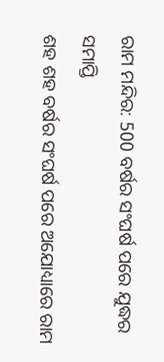ରାମ ମନ୍ଦିର: 500 ବର୍ଷର ସଂଘର୍ଷ ପରେ ଯୁଦ୍ଧର ସମାପ୍ତି
ଶହ ଶହ ବର୍ଷର ସଂଘର୍ଷ ପରେ ଅଯୋଧ୍ୟାରେ ରାମ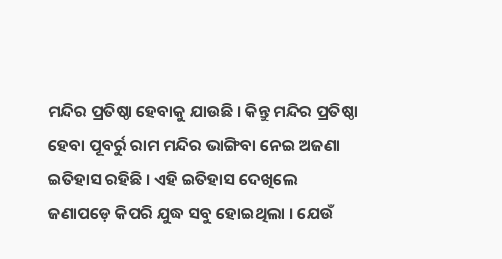ମନ୍ଦିର ପ୍ରତିଷ୍ଠା ହେବାକୁ ଯାଉଛି । କିନ୍ତୁ ମନ୍ଦିର ପ୍ରତିଷ୍ଠା ହେବା ପୂବର୍ରୁ ରାମ ମନ୍ଦିର ଭାଙ୍ଗିବା ନେଇ ଅଜଣା ଇତିହାସ ରହିଛି । ଏହି ଇତିହାସ ଦେଖିଲେ ଜଣାପଡ଼େ କିପରି ଯୁଦ୍ଧ ସବୁ ହୋଇଥିଲା । ଯେଉଁ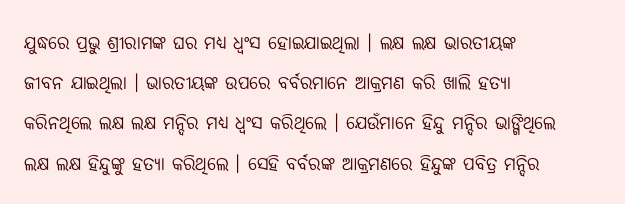ଯୁଦ୍ଧରେ ପ୍ରଭୁ ଶ୍ରୀରାମଙ୍କ ଘର ମଧ୍ୟ ଧ୍ବଂସ ହୋଇଯାଇଥିଲା । ଲକ୍ଷ ଲକ୍ଷ ଭାରତୀୟଙ୍କ ଜୀବନ ଯାଇଥିଲା । ଭାରତୀୟଙ୍କ ଉପରେ ବର୍ବରମାନେ ଆକ୍ରମଣ କରି ଖାଲି ହତ୍ୟା କରିନଥିଲେ ଲକ୍ଷ ଲକ୍ଷ ମନ୍ଦିର ମଧ୍ୟ ଧ୍ବଂସ କରିଥିଲେ । ଯେଉଁମାନେ ହିନ୍ଦୁ ମନ୍ଦିର ଭାଙ୍ଗିଥିଲେ ଲକ୍ଷ ଲକ୍ଷ ହିନ୍ଦୁଙ୍କୁ ହତ୍ୟା କରିଥିଲେ । ସେହି ବର୍ବରଙ୍କ ଆକ୍ରମଣରେ ହିନ୍ଦୁଙ୍କ ପବିତ୍ର ମନ୍ଦିର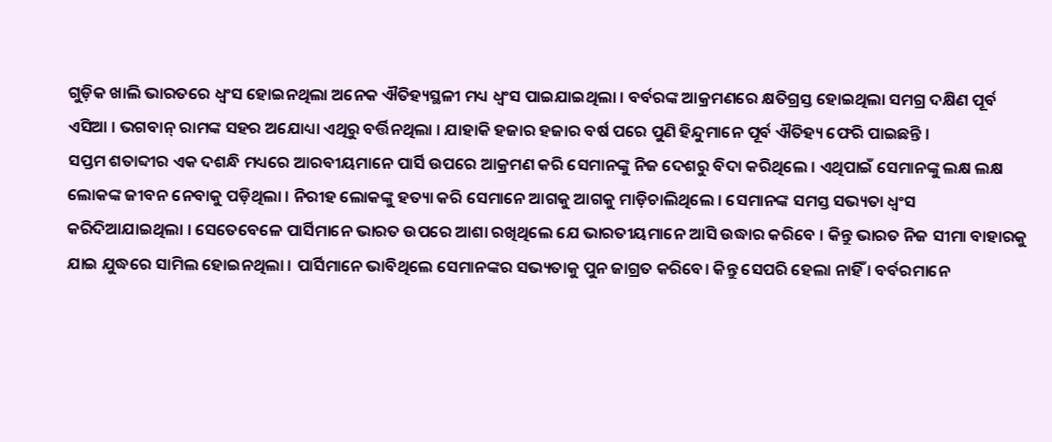ଗୁଡ଼ିକ ଖାଲି ଭାରତରେ ଧ୍ୱଂସ ହୋଇନଥିଲା ଅନେକ ଐତିହ୍ୟସ୍ଥଳୀ ମଧ୍ୟ ଧ୍ବଂସ ପାଇଯାଇଥିଲା । ବର୍ବରଙ୍କ ଆକ୍ରମଣରେ କ୍ଷତିଗ୍ରସ୍ତ ହୋଇଥିଲା ସମଗ୍ର ଦକ୍ଷିଣ ପୂର୍ବ ଏସିଆ । ଭଗବାନ୍ ରାମଙ୍କ ସହର ଅଯୋଧ୍ୟା ଏଥିରୁ ବର୍ତ୍ତିନଥିଲା । ଯାହାକି ହଜାର ହଜାର ବର୍ଷ ପରେ ପୁଣି ହିନ୍ଦୁମାନେ ପୂର୍ବ ଐତିହ୍ୟ ଫେରି ପାଇଛନ୍ତି ।
ସପ୍ତମ ଶତାବ୍ଦୀର ଏକ ଦଶନ୍ଧି ମଧ୍ୟରେ ଆରବୀୟମାନେ ପାର୍ସି ଉପରେ ଆକ୍ରମଣ କରି ସେମାନଙ୍କୁ ନିଜ ଦେଶରୁ ବିଦା କରିଥିଲେ । ଏଥିପାଇଁ ସେମାନଙ୍କୁ ଲକ୍ଷ ଲକ୍ଷ ଲୋକଙ୍କ ଜୀବନ ନେବାକୁ ପଡ଼ିଥିଲା । ନିରୀହ ଲୋକଙ୍କୁ ହତ୍ୟା କରି ସେମାନେ ଆଗକୁ ଆଗକୁ ମାଡ଼ିଚାଲିଥିଲେ । ସେମାନଙ୍କ ସମସ୍ତ ସଭ୍ୟତା ଧ୍ବଂସ କରିଦିଆଯାଇଥିଲା । ସେତେବେଳେ ପାର୍ସିମାନେ ଭାରତ ଉପରେ ଆଶା ରଖିଥିଲେ ଯେ ଭାରତୀୟମାନେ ଆସି ଉଦ୍ଧାର କରିବେ । କିନ୍ତୁ ଭାରତ ନିଜ ସୀମା ବାହାରକୁ ଯାଇ ଯୁଦ୍ଧରେ ସାମିଲ ହୋଇନଥିଲା । ପାର୍ସିମାନେ ଭାବିଥିଲେ ସେମାନଙ୍କର ସଭ୍ୟତାକୁ ପୁନ ଜାଗ୍ରତ କରିବେ। କିନ୍ତୁ ସେପରି ହେଲା ନାହିଁ । ବର୍ବରମାନେ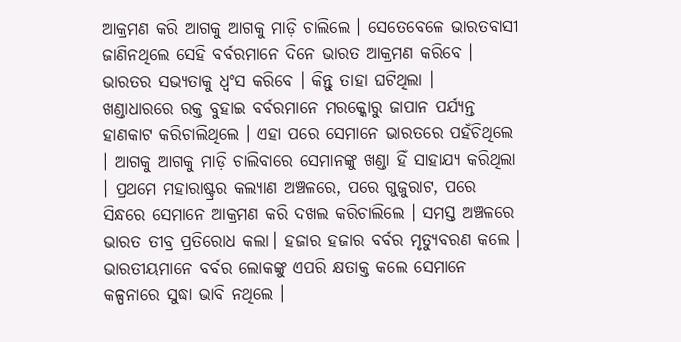ଆକ୍ରମଣ କରି ଆଗକୁ ଆଗକୁ ମାଡ଼ି ଚାଲିଲେ । ସେତେବେଳେ ଭାରତବାସୀ ଜାଣିନଥିଲେ ସେହି ବର୍ବରମାନେ ଦିନେ ଭାରତ ଆକ୍ରମଣ କରିବେ । ଭାରତର ସଭ୍ୟତାକୁ ଧ୍ବଂସ କରିବେ । କିନ୍ତୁ ତାହା ଘଟିଥିଲା ।
ଖଣ୍ଡାଧାରରେ ରକ୍ତ ବୁହାଇ ବର୍ବରମାନେ ମରକ୍କୋରୁ ଜାପାନ ପର୍ଯ୍ୟନ୍ତ ହାଣକାଟ କରିଚାଲିଥିଲେ । ଏହା ପରେ ସେମାନେ ଭାରତରେ ପହଁଚିଥିଲେ । ଆଗକୁ ଆଗକୁ ମାଡ଼ି ଚାଲିବାରେ ସେମାନଙ୍କୁ ଖଣ୍ଡା ହିଁ ସାହାଯ୍ୟ କରିଥିଲା । ପ୍ରଥମେ ମହାରାଷ୍ଟ୍ରର କଲ୍ୟାଣ ଅଞ୍ଚଳରେ, ପରେ ଗୁଜୁରାଟ, ପରେ ସିନ୍ଧରେ ସେମାନେ ଆକ୍ରମଣ କରି ଦଖଲ କରିଚାଲିଲେ । ସମସ୍ତ ଅଞ୍ଚଳରେ ଭାରତ ତୀବ୍ର ପ୍ରତିରୋଧ କଲା। ହଜାର ହଜାର ବର୍ବର ମୃତ୍ୟୁବରଣ କଲେ । ଭାରତୀୟମାନେ ବର୍ବର ଲୋକଙ୍କୁ ଏପରି କ୍ଷତାକ୍ତ କଲେ ସେମାନେ କଳ୍ପନାରେ ସୁଦ୍ଧା ଭାବି ନଥିଲେ ।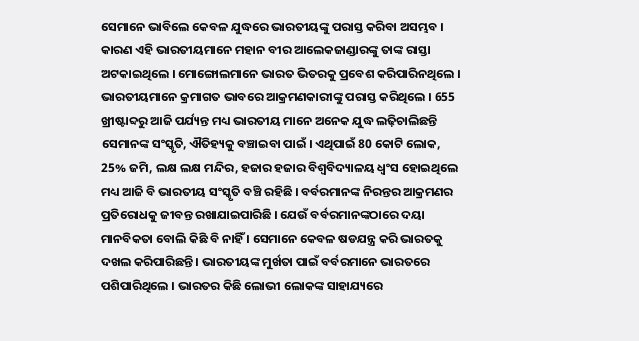ସେମାନେ ଭାବିଲେ କେବଳ ଯୁଦ୍ଧରେ ଭାରତୀୟଙ୍କୁ ପରାସ୍ତ କରିବା ଅସମ୍ଭବ । କାରଣ ଏହି ଭାରତୀୟମାନେ ମହାନ ବୀର ଆଲେକଜାଣ୍ଡାରଙ୍କୁ ତାଙ୍କ ରାସ୍ତା ଅଟକାଇଥିଲେ । ମୋଙ୍ଗୋଲମାନେ ଭାରତ ଭିତରକୁ ପ୍ରବେଶ କରିପାରିନଥିଲେ । ଭାରତୀୟମାନେ କ୍ରମାଗତ ଭାବରେ ଆକ୍ରମଣକାରୀଙ୍କୁ ପରାସ୍ତ କରିଥିଲେ । 655 ଖ୍ରୀଷ୍ଟାବ୍ଦରୁ ଆଜି ପର୍ଯ୍ୟନ୍ତ ମଧ୍ୟ ଭାରତୀୟ ମାନେ ଅନେକ ଯୁଦ୍ଧ ଲଢ଼ିଚାଲିଛନ୍ତି ସେମାନଙ୍କ ସଂସ୍କୃତି, ଐତିହ୍ୟକୁ ବଞ୍ଚାଇବା ପାଇଁ । ଏଥିପାଇଁ 80 କୋଟି ଲୋକ, 25% ଜମି, ଲକ୍ଷ ଲକ୍ଷ ମନ୍ଦିର, ହଜାର ହଜାର ବିଶ୍ୱବିଦ୍ୟାଳୟ ଧ୍ବଂସ ହୋଇଥିଲେ ମଧ୍ୟ ଆଜି ବି ଭାରତୀୟ ସଂସ୍କୃତି ବଞ୍ଚି ରହିଛି । ବର୍ବରମାନଙ୍କ ନିରନ୍ତର ଆକ୍ରମଣର ପ୍ରତିରୋଧକୁ ଜୀବନ୍ତ ରଖାଯାଇପାରିଛି । ଯେଉଁ ବର୍ବରମାନଙ୍କଠାରେ ଦୟା ମାନବିକତା ବୋଲି କିଛି ବି ନାହିଁ । ସେମାନେ କେବଳ ଷଡଯନ୍ତ୍ର କରି ଭାରତକୁ ଦଖଲ କରିପାରିଛନ୍ତି । ଭାରତୀୟଙ୍କ ମୁର୍ଖତା ପାଇଁ ବର୍ବରମାନେ ଭାରତରେ ପଶିପାରିଥିଲେ । ଭାରତର କିଛି ଲୋଭୀ ଲୋକଙ୍କ ସାହାଯ୍ୟରେ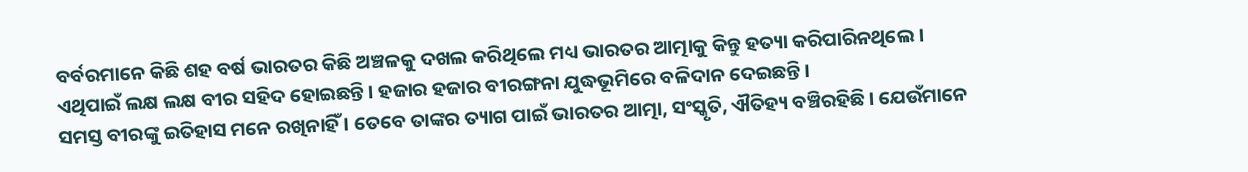ବର୍ବରମାନେ କିଛି ଶହ ବର୍ଷ ଭାରତର କିଛି ଅଞ୍ଚଳକୁ ଦଖଲ କରିଥିଲେ ମଧ୍ୟ ଭାରତର ଆତ୍ମାକୁ କିନ୍ତୁ ହତ୍ୟା କରିପାରିନଥିଲେ । ଏଥିପାଇଁ ଲକ୍ଷ ଲକ୍ଷ ବୀର ସହିଦ ହୋଇଛନ୍ତି । ହଜାର ହଜାର ବୀରଙ୍ଗନା ଯୁଦ୍ଧଭୂମିରେ ବଳିଦାନ ଦେଇଛନ୍ତି ।
ସମସ୍ତ ବୀରଙ୍କୁ ଇତିହାସ ମନେ ରଖିନାହିଁ । ତେବେ ତାଙ୍କର ତ୍ୟାଗ ପାଇଁ ଭାରତର ଆତ୍ମା, ସଂସ୍କୃତି, ଐତିହ୍ୟ ବଞ୍ଚିରହିଛି । ଯେଉଁମାନେ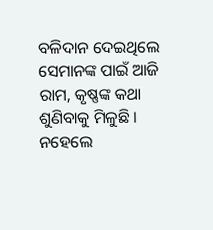ବଳିଦାନ ଦେଇଥିଲେ ସେମାନଙ୍କ ପାଇଁ ଆଜି ରାମ, କୃଷ୍ଣଙ୍କ କଥା ଶୁଣିବାକୁ ମିଳୁଛି । ନହେଲେ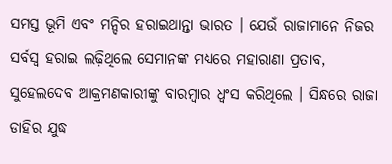ସମସ୍ତ ଭୂମି ଏବଂ ମନ୍ଦିର ହରାଇଥାନ୍ତା ଭାରତ । ଯେଉଁ ରାଜାମାନେ ନିଜର ସର୍ବସ୍ବ ହରାଇ ଲଢ଼ିଥିଲେ ସେମାନଙ୍କ ମଧ୍ୟରେ ମହାରାଣା ପ୍ରତାବ, ସୁହେଲଦେବ ଆକ୍ରମଣକାରୀଙ୍କୁ ବାରମ୍ବାର ଧ୍ୱଂସ କରିଥିଲେ । ସିନ୍ଧରେ ରାଜା ଡାହିର ଯୁଦ୍ଧ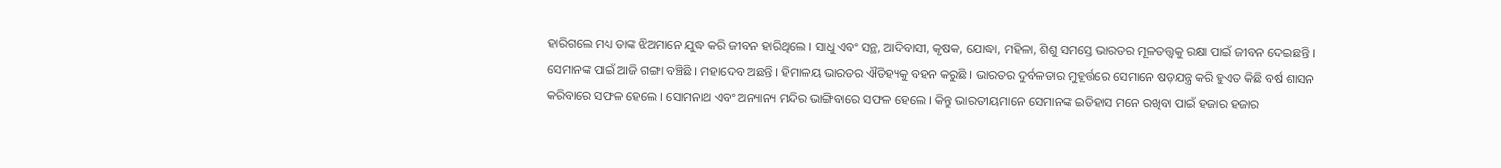ହାରିଗଲେ ମଧ୍ୟ ତାଙ୍କ ଝିଅମାନେ ଯୁଦ୍ଧ କରି ଜୀବନ ହାରିଥିଲେ । ସାଧୁ ଏବଂ ସନ୍ଥ, ଆଦିବାସୀ, କୃଷକ, ଯୋଦ୍ଧା, ମହିଳା, ଶିଶୁ ସମସ୍ତେ ଭାରତର ମୂଳତତ୍ତ୍ବକୁ ରକ୍ଷା ପାଇଁ ଜୀବନ ଦେଇଛନ୍ତି । ସେମାନଙ୍କ ପାଇଁ ଆଜି ଗଙ୍ଗା ବଞ୍ଚିଛି । ମହାଦେବ ଅଛନ୍ତି । ହିମାଳୟ ଭାରତର ଐତିହ୍ୟକୁ ବହନ କରୁଛି । ଭାରତର ଦୁର୍ବଳତାର ମୁହୂର୍ତ୍ତରେ ସେମାନେ ଷଡ଼ଯନ୍ତ୍ର କରି ହୁଏତ କିଛି ବର୍ଷ ଶାସନ କରିବାରେ ସଫଳ ହେଲେ । ସୋମନାଥ ଏବଂ ଅନ୍ୟାନ୍ୟ ମନ୍ଦିର ଭାଙ୍ଗିବାରେ ସଫଳ ହେଲେ । କିନ୍ତୁ ଭାରତୀୟମାନେ ସେମାନଙ୍କ ଇତିହାସ ମନେ ରଖିବା ପାଇଁ ହଜାର ହଜାର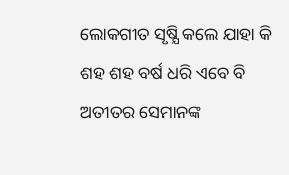ଲୋକଗୀତ ସୃଷ୍ଯି କଲେ ଯାହା କି ଶହ ଶହ ବର୍ଷ ଧରି ଏବେ ବି ଅତୀତର ସେମାନଙ୍କ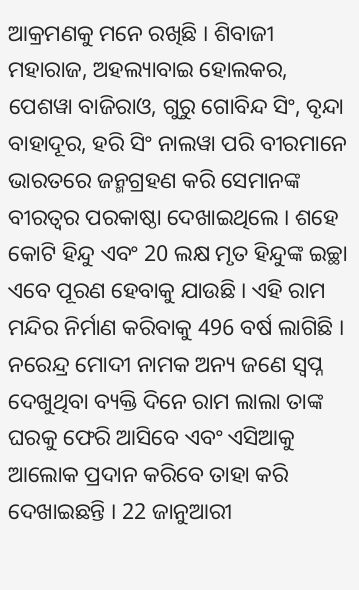ଆକ୍ରମଣକୁ ମନେ ରଖିଛି । ଶିବାଜୀ ମହାରାଜ, ଅହଲ୍ୟାବାଇ ହୋଲକର, ପେଶୱା ବାଜିରାଓ, ଗୁରୁ ଗୋବିନ୍ଦ ସିଂ, ବୃନ୍ଦା ବାହାଦୂର, ହରି ସିଂ ନାଲୱା ପରି ବୀରମାନେ ଭାରତରେ ଜନ୍ମଗ୍ରହଣ କରି ସେମାନଙ୍କ ବୀରତ୍ବର ପରକାଷ୍ଠା ଦେଖାଇଥିଲେ । ଶହେ କୋଟି ହିନ୍ଦୁ ଏବଂ 20 ଲକ୍ଷ ମୃତ ହିନ୍ଦୁଙ୍କ ଇଚ୍ଛା ଏବେ ପୂରଣ ହେବାକୁ ଯାଉଛି । ଏହି ରାମ ମନ୍ଦିର ନିର୍ମାଣ କରିବାକୁ 496 ବର୍ଷ ଲାଗିଛି । ନରେନ୍ଦ୍ର ମୋଦୀ ନାମକ ଅନ୍ୟ ଜଣେ ସ୍ୱପ୍ନ ଦେଖୁଥିବା ବ୍ୟକ୍ତି ଦିନେ ରାମ ଲାଲା ତାଙ୍କ ଘରକୁ ଫେରି ଆସିବେ ଏବଂ ଏସିଆକୁ ଆଲୋକ ପ୍ରଦାନ କରିବେ ତାହା କରି ଦେଖାଇଛନ୍ତି । 22 ଜାନୁଆରୀ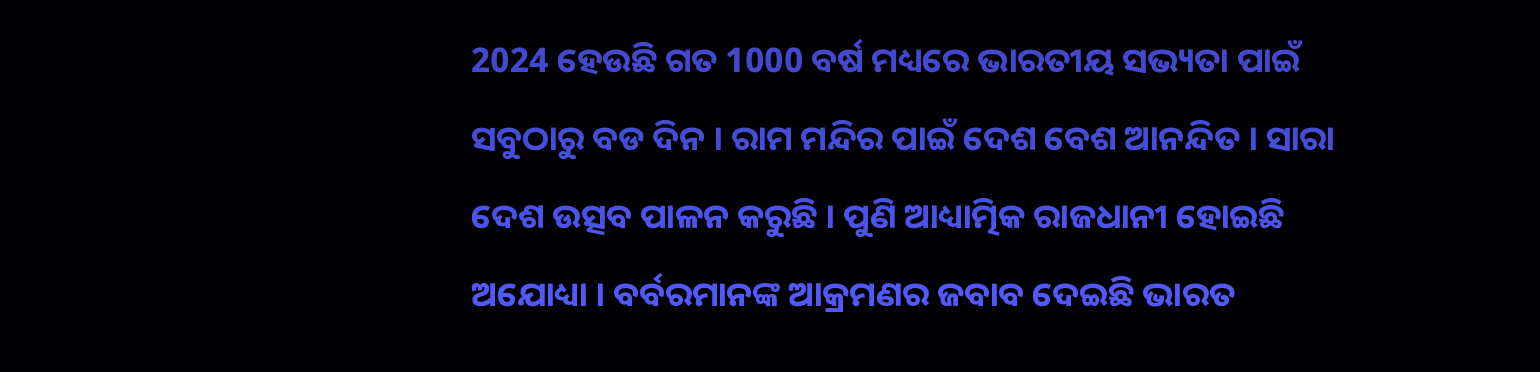2024 ହେଉଛି ଗତ 1000 ବର୍ଷ ମଧ୍ୟରେ ଭାରତୀୟ ସଭ୍ୟତା ପାଇଁ ସବୁଠାରୁ ବଡ ଦିନ । ରାମ ମନ୍ଦିର ପାଇଁ ଦେଶ ବେଶ ଆନନ୍ଦିତ । ସାରା ଦେଶ ଉତ୍ସବ ପାଳନ କରୁଛି । ପୁଣି ଆଧ୍ୟାତ୍ମିକ ରାଜଧାନୀ ହୋଇଛି ଅଯୋଧ୍ୟା । ବର୍ବରମାନଙ୍କ ଆକ୍ରମଣର ଜବାବ ଦେଇଛି ଭାରତ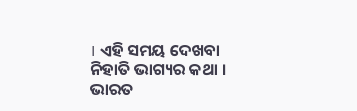। ଏହି ସମୟ ଦେଖବା ନିହାତି ଭାଗ୍ୟର କଥା । ଭାରତ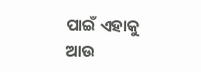ପାଇଁ ଏହାକୁ ଆଉ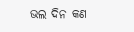ଭଲ ଦିନ କଣ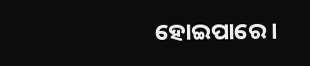ହୋଇପାରେ ।